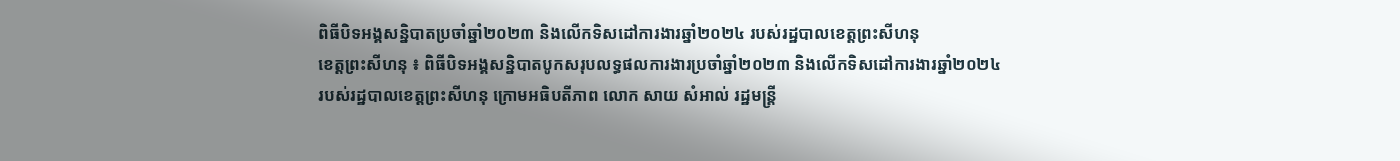ពិធីបិទអង្គសន្និបាតប្រចាំឆ្នាំ២០២៣ និងលើកទិសដៅការងារឆ្នាំ២០២៤ របស់រដ្ឋបាលខេត្តព្រះសីហនុ
ខេត្តព្រះសីហនុ ៖ ពិធីបិទអង្គសន្និបាតបូកសរុបលទ្ធផលការងារប្រចាំឆ្នាំ២០២៣ និងលើកទិសដៅការងារឆ្នាំ២០២៤ របស់រដ្ឋបាលខេត្តព្រះសីហនុ ក្រោមអធិបតីភាព លោក សាយ សំអាល់ រដ្ឋមន្ត្រី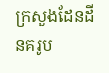ក្រសួងដែនដីនគរូប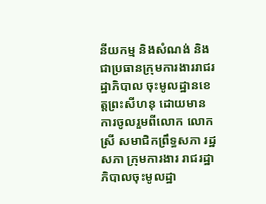នីយកម្ម និងសំណង់ និងជាប្រធានក្រុមការងាររាជរដ្ឋាភិបាល ចុះមូលដ្ឋានខេត្តព្រះសីហនុ ដោយមានការចូលរួមពីលោក លោកស្រី សមាជិកព្រឹទ្ធសភា រដ្ឋសភា ក្រុមការងារ រាជរដ្ឋាភិបាលចុះមូលដ្ឋា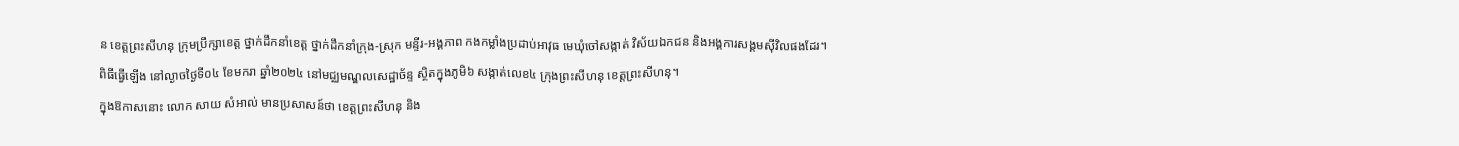ន ខេត្តព្រះសីហនុ ក្រុមប្រឹក្សាខេត្ត ថ្នាក់ដឹកនាំខេត្ត ថ្នាក់ដឹកនាំក្រុង-ស្រុក មន្ទីរ-អង្គភាព កងកម្លាំងប្រដាប់អាវុធ មេឃុំចៅសង្កាត់ វិស័យឯកជន និងអង្គការសង្គមស៊ីវិលផងដែរ។
ពិធីធ្វើឡើង នៅល្ងាចថ្ងៃទី០៤ ខែមករា ឆ្នាំ២០២៤ នៅមជ្ឈមណ្ឌលសេដ្ឋាច័ន្ទ ស្ថិតក្នុងភូមិ៦ សង្កាត់លេខ៤ ក្រុងព្រះសីហនុ ខេត្តព្រះសីហនុ។
ក្នុងឱកាសនោះ លោក សាយ សំអាល់ មានប្រសាសន៍ថា ខេត្តព្រះសីហនុ និង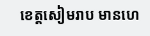ខេត្តសៀមរាប មានហេ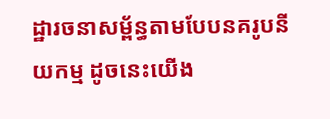ដ្ឋារចនាសម្ព័ន្ធតាមបែបនគរូបនីយកម្ម ដូចនេះយើង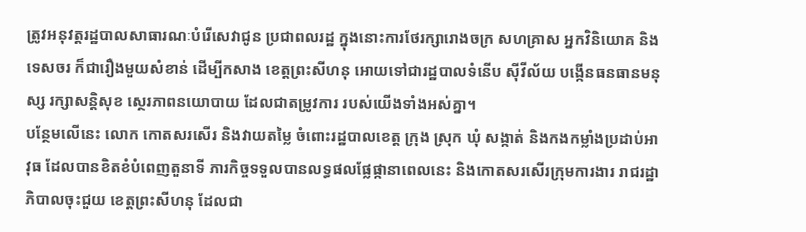ត្រូវអនុវត្តរដ្ឋបាលសាធារណៈបំរើសេវាជូន ប្រជាពលរដ្ឋ ក្នុងនោះការថែរក្សារោងចក្រ សហគ្រាស អ្នកវិនិយោគ និងទេសចរ ក៏ជារឿងមួយសំខាន់ ដើម្បីកសាង ខេត្តព្រះសីហនុ អោយទៅជារដ្ឋបាលទំនើប ស៊ីវីល័យ បង្កើនធនធានមនុស្ស រក្សាសន្តិសុខ ស្ថេរភាពនយោបាយ ដែលជាតម្រូវការ របស់យើងទាំងអស់គ្នា។
បន្ថែមលើនេះ លោក កោតសរសើរ និងវាយតម្លៃ ចំពោះរដ្ឋបាលខេត្ត ក្រុង ស្រុក ឃុំ សង្កាត់ និងកងកម្លាំងប្រដាប់អាវុធ ដែលបានខិតខំបំពេញតួនាទី ភារកិច្ចទទួលបានលទ្ធផលផ្លែផ្កានាពេលនេះ និងកោតសរសើរក្រុមការងារ រាជរដ្ឋាភិបាលចុះជួយ ខេត្តព្រះសីហនុ ដែលជា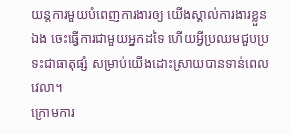យន្តការមួយបំពេញការងារឲ្យ យើងស្គាល់ការងារខ្លួនឯង ចេះធ្វើការជាមួយអ្នកដទៃ ហើយអ្វីប្រឈមជួបប្រទះជាធាតុផ្សំ សម្រាប់យើងដោះស្រាយបានទាន់ពេលវេលា។
ក្រោមការ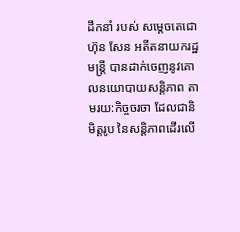ដឹកនាំ របស់ សម្តេចតេជោ ហ៊ុន សែន អតីតនាយករដ្ឋមន្ត្រី បានដាក់ចេញនូវគោលនយោបាយសន្តិភាព តាមរយ:កិច្ចចរចា ដែលជានិមិត្តរូប នៃសន្តិភាពដើរលើ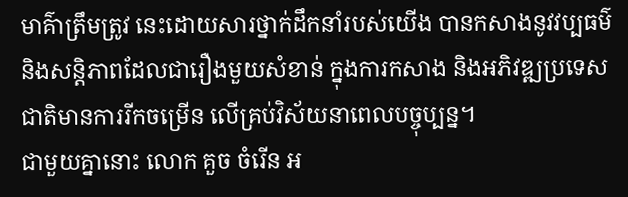មាគ៌ាត្រឹមត្រូវ នេះដោយសារថ្នាក់ដឹកនាំរបស់យើង បានកសាងនូវវប្បធម៌ និងសន្តិភាពដែលជារឿងមួយសំខាន់ ក្នុងការកសាង និងអភិវឌ្ឍប្រទេសជាតិមានការរីកចម្រើន លើគ្រប់វិស័យនាពេលបច្ចុប្បន្ន។
ជាមួយគ្នានោះ លោក គួច ចំរើន អ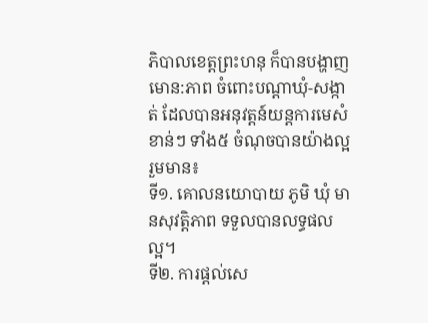ភិបាលខេត្តព្រះហនុ ក៏បានបង្ហាញមោន:ភាព ចំពោះបណ្តាឃុំ-សង្កាត់ ដែលបានអនុវត្តន៍យន្តការមេសំខាន់ៗ ទាំង៥ ចំណុចបានយ៉ាងល្អរួមមាន៖
ទី១. គោលនយោបាយ ភូមិ ឃុំ មានសុវត្តិភាព ទទួលបានលទ្ធផលល្អ។
ទី២. ការផ្តល់សេ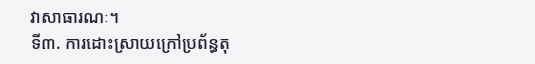វាសាធារណៈ។
ទី៣. ការដោះស្រាយក្រៅប្រព័ន្ធតុ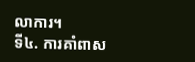លាការ។
ទី៤. ការគាំពាស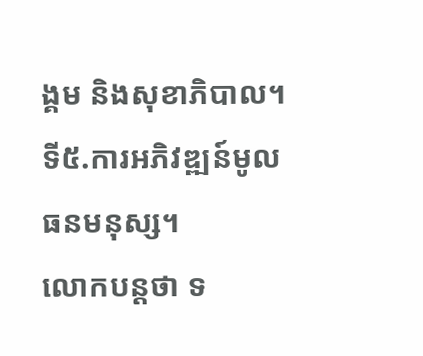ង្គម និងសុខាភិបាល។ ទី៥.ការអភិវឌ្ឍន៍មូលធនមនុស្ស។
លោកបន្តថា ទ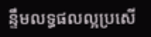ន្ទឹមលទ្ធផលល្អប្រសើ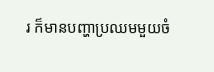រ ក៏មានបញ្ហាប្រឈមមួយចំ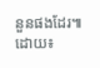នួនផងដែរ៕ ដោយ៖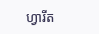ហ្វារីត